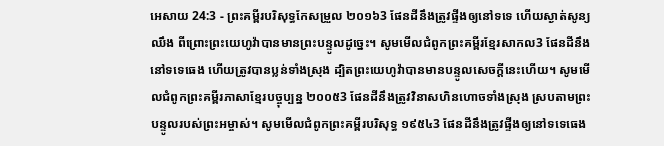អេសាយ 24:3 - ព្រះគម្ពីរបរិសុទ្ធកែសម្រួល ២០១៦3 ផែនដីនឹងត្រូវផ្ទីងឲ្យនៅទទេ ហើយស្ងាត់សូន្យឈឹង ពីព្រោះព្រះយេហូវ៉ាបានមានព្រះបន្ទូលដូច្នេះ។ សូមមើលជំពូកព្រះគម្ពីរខ្មែរសាកល3 ផែនដីនឹងនៅទទេធេង ហើយត្រូវបានប្លន់ទាំងស្រុង ដ្បិតព្រះយេហូវ៉ាបានមានបន្ទូលសេចក្ដីនេះហើយ។ សូមមើលជំពូកព្រះគម្ពីរភាសាខ្មែរបច្ចុប្បន្ន ២០០៥3 ផែនដីនឹងត្រូវវិនាសហិនហោចទាំងស្រុង ស្របតាមព្រះបន្ទូលរបស់ព្រះអម្ចាស់។ សូមមើលជំពូកព្រះគម្ពីរបរិសុទ្ធ ១៩៥៤3 ផែនដីនឹងត្រូវផ្ទីងឲ្យនៅទទេធេង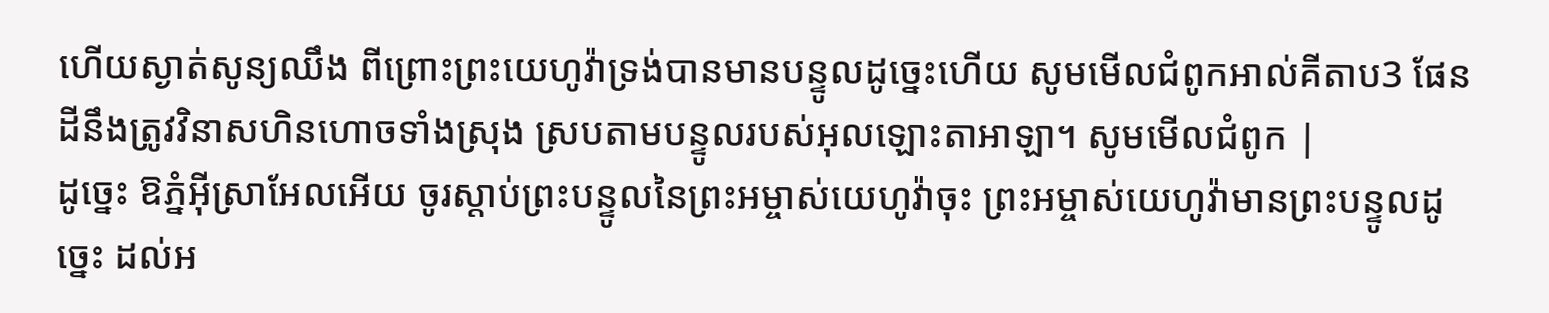ហើយស្ងាត់សូន្យឈឹង ពីព្រោះព្រះយេហូវ៉ាទ្រង់បានមានបន្ទូលដូច្នេះហើយ សូមមើលជំពូកអាល់គីតាប3 ផែនដីនឹងត្រូវវិនាសហិនហោចទាំងស្រុង ស្របតាមបន្ទូលរបស់អុលឡោះតាអាឡា។ សូមមើលជំពូក |
ដូច្នេះ ឱភ្នំអ៊ីស្រាអែលអើយ ចូរស្តាប់ព្រះបន្ទូលនៃព្រះអម្ចាស់យេហូវ៉ាចុះ ព្រះអម្ចាស់យេហូវ៉ាមានព្រះបន្ទូលដូច្នេះ ដល់អ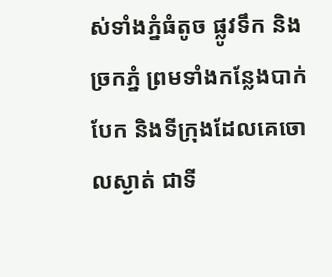ស់ទាំងភ្នំធំតូច ផ្លូវទឹក និងច្រកភ្នំ ព្រមទាំងកន្លែងបាក់បែក និងទីក្រុងដែលគេចោលស្ងាត់ ជាទី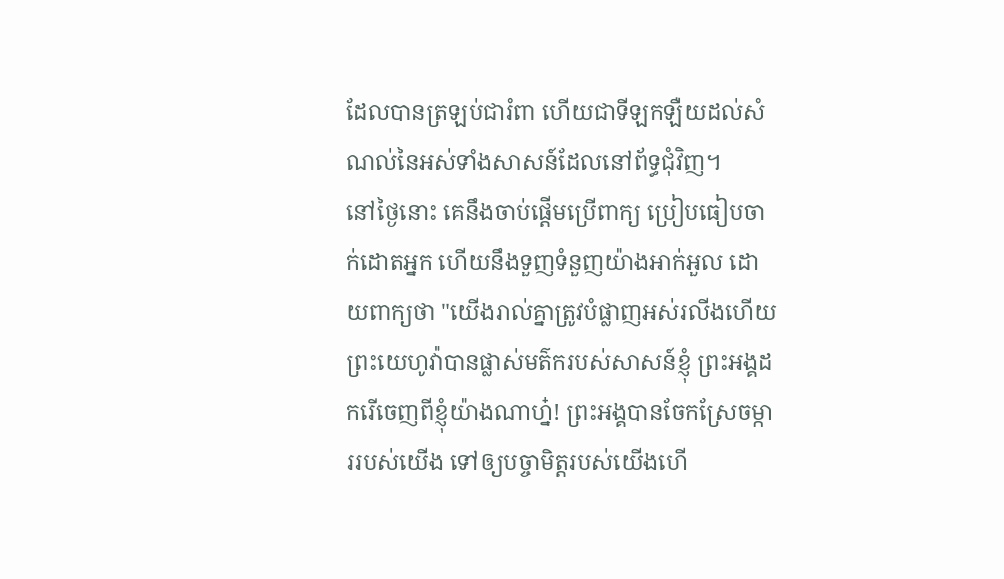ដែលបានត្រឡប់ជារំពា ហើយជាទីឡកឡឺយដល់សំណល់នៃអស់ទាំងសាសន៍ដែលនៅព័ទ្ធជុំវិញ។
នៅថ្ងៃនោះ គេនឹងចាប់ផ្ដើមប្រើពាក្យ ប្រៀបធៀបចាក់ដោតអ្នក ហើយនឹងទួញទំនួញយ៉ាងអាក់អួល ដោយពាក្យថា "យើងរាល់គ្នាត្រូវបំផ្លាញអស់រលីងហើយ ព្រះយេហូវ៉ាបានផ្លាស់មត៌ករបស់សាសន៍ខ្ញុំ ព្រះអង្គដករើចេញពីខ្ញុំយ៉ាងណាហ្ន៎! ព្រះអង្គបានចែកស្រែចម្ការរបស់យើង ទៅឲ្យបច្ចាមិត្តរបស់យើងហើ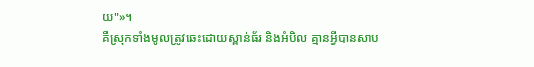យ"»។
គឺស្រុកទាំងមូលត្រូវឆេះដោយស្ពាន់ធ័រ និងអំបិល គ្មានអ្វីបានសាប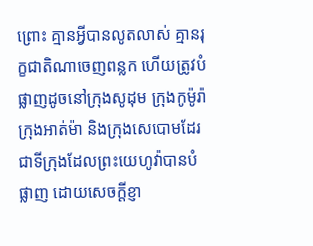ព្រោះ គ្មានអ្វីបានលូតលាស់ គ្មានរុក្ខជាតិណាចេញពន្លក ហើយត្រូវបំផ្លាញដូចនៅក្រុងសូដុម ក្រុងកូម៉ូរ៉ា ក្រុងអាត់ម៉ា និងក្រុងសេបោមដែរ ជាទីក្រុងដែលព្រះយេហូវ៉ាបានបំផ្លាញ ដោយសេចក្ដីខ្ញា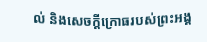ល់ និងសេចក្ដីក្រោធរបស់ព្រះអង្គ